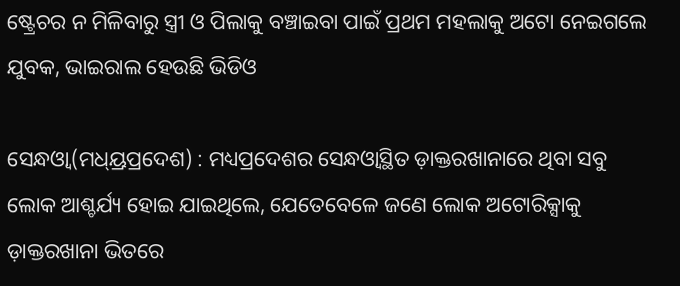ଷ୍ଟ୍ରେଚର ନ ମିଳିବାରୁ ସ୍ତ୍ରୀ ଓ ପିଲାକୁ ବଞ୍ଚାଇବା ପାଇଁ ପ୍ରଥମ ମହଲାକୁ ଅଟୋ ନେଇଗଲେ ଯୁବକ, ଭାଇରାଲ ହେଉଛି ଭିଡିଓ

ସେନ୍ଧଓ୍ଵା(ମଧ୍ୟ୍ରପ୍ରଦେଶ) : ମଧ୍ୟପ୍ରଦେଶର ସେନ୍ଧଓ୍ଵାସ୍ଥିତ ଡ଼ାକ୍ତରଖାନାରେ ଥିବା ସବୁ ଲୋକ ଆଶ୍ଚର୍ଯ୍ୟ ହୋଇ ଯାଇଥିଲେ, ଯେତେବେଳେ ଜଣେ ଲୋକ ଅଟୋରିକ୍ସାକୁ ଡ଼ାକ୍ତରଖାନା ଭିତରେ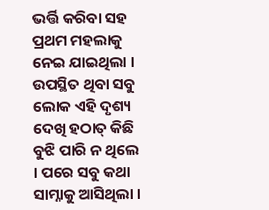ଭର୍ତ୍ତି କରିବା ସହ ପ୍ରଥମ ମହଲାକୁ ନେଇ ଯାଇଥିଲା । ଉପସ୍ଥିତ ଥିବା ସବୁ ଲୋକ ଏହି ଦୃଶ୍ୟ ଦେଖି ହଠାତ୍‌ କିଛି ବୁଝି ପାରି ନ ଥିଲେ । ପରେ ସବୁ କଥା ସାମ୍ନାକୁ ଆସିଥିଲା ।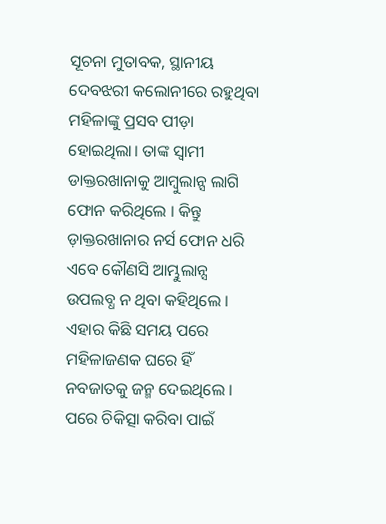ସୂଚନା ମୁତାବକ, ସ୍ଥାନୀୟ ଦେବଝରୀ କଲୋନୀରେ ରହୁଥିବା ମହିଳାଙ୍କୁ ପ୍ରସବ ପୀଡ଼ା ହୋଇଥିଲା। ତାଙ୍କ ସ୍ୱାମୀ ଡାକ୍ତରଖାନାକୁ ଆମ୍ବୁଲାନ୍ସ ଲାଗି ଫୋନ କରିଥିଲେ । କିନ୍ତୁ ଡ଼ାକ୍ତରଖାନାର ନର୍ସ ଫୋନ ଧରି ଏବେ କୌଣସି ଆମ୍ଭୁଲାନ୍ସ ଉପଲବ୍ଧ ନ ଥିବା କହିଥିଲେ । ଏହାର କିଛି ସମୟ ପରେ ମହିଳାଜଣକ ଘରେ ହିଁ ନବଜାତକୁ ଜନ୍ମ ଦେଇଥିଲେ । ପରେ ଚିକିତ୍ସା କରିବା ପାଇଁ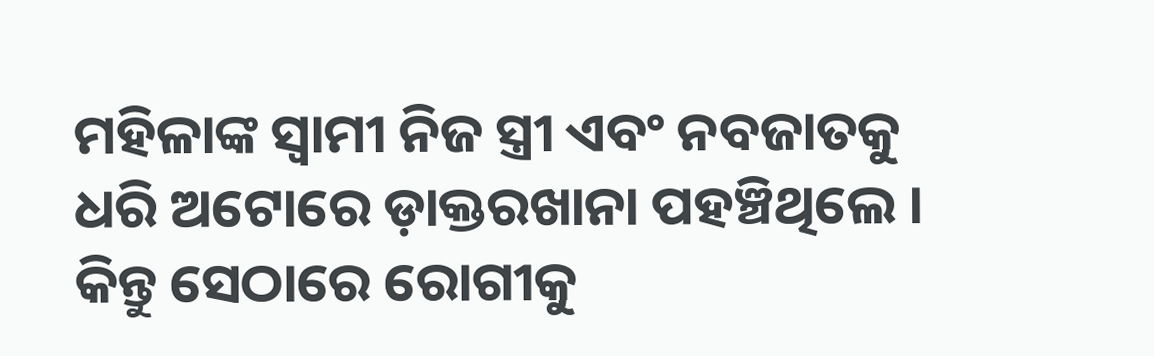ମହିଳାଙ୍କ ସ୍ୱାମୀ ନିଜ ସ୍ତ୍ରୀ ଏବଂ ନବଜାତକୁ ଧରି ଅଟୋରେ ଡ଼ାକ୍ତରଖାନା ପହଞ୍ଚିଥିଲେ । କିନ୍ତୁ ସେଠାରେ ରୋଗୀକୁ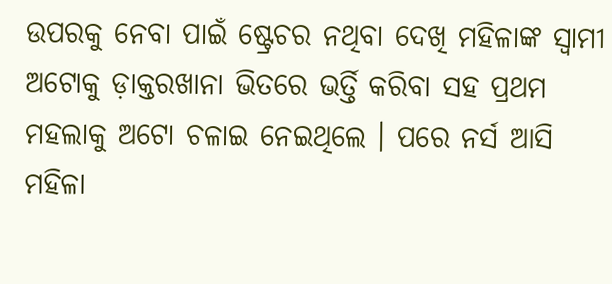ଉପରକୁ ନେବା ପାଇଁ ଷ୍ଟ୍ରେଚର ନଥିବା ଦେଖି ମହିଳାଙ୍କ ସ୍ୱାମୀ ଅଟୋକୁ ଡ଼ାକ୍ତରଖାନା ଭିତରେ ଭର୍ତ୍ତି କରିବା ସହ ପ୍ରଥମ ମହଲାକୁ ଅଟୋ ଚଳାଇ ନେଇଥିଲେ । ପରେ ନର୍ସ ଆସି ମହିଳା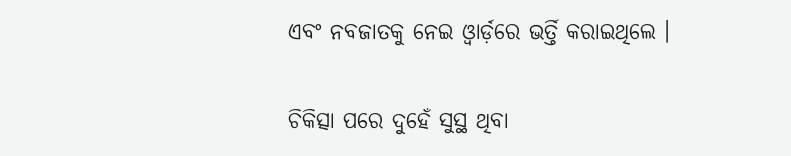ଏବଂ ନବଜାତକୁ ନେଇ ଓ୍ଵାର୍ଡ଼ରେ ଭର୍ତ୍ତି କରାଇଥିଲେ ।

ଚିକିତ୍ସା ପରେ ଦୁହେଁ ସୁସ୍ଥ ଥିବା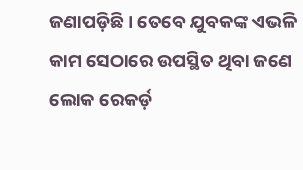ଜଣାପଡ଼ିଛି । ତେବେ ଯୁବକଙ୍କ ଏଭଳି କାମ ସେଠାରେ ଉପସ୍ଥିତ ଥିବା ଜଣେ ଲୋକ ରେକର୍ଡ଼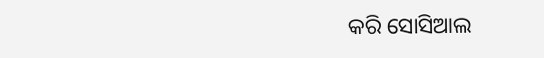କରି ସୋସିଆଲ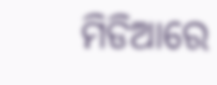ମିଡିଆରେ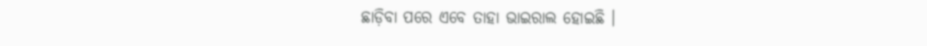ଛାଡ଼ିବା ପରେ ଏବେ ତାହା ଭାଇରାଲ ହୋଇଛି ।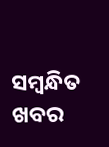ସମ୍ବନ୍ଧିତ ଖବର